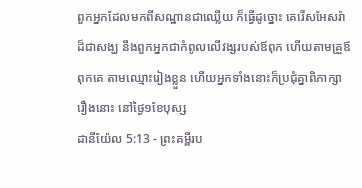ពួកអ្នកដែលមកពីសណ្ឋានជាឈ្លើយ ក៏ធ្វើដូច្នោះ គេរើសអែសរ៉ាដ៏ជាសង្ឃ នឹងពួកអ្នកជាកំពូលលើវង្សរបស់ឪពុក ហើយតាមគ្រួឪពុកគេ តាមឈ្មោះរៀងខ្លួន ហើយអ្នកទាំងនោះក៏ប្រជុំគ្នាពិភាក្សារឿងនោះ នៅថ្ងៃ១ខែបុស្ស
ដានីយ៉ែល 5:13 - ព្រះគម្ពីរប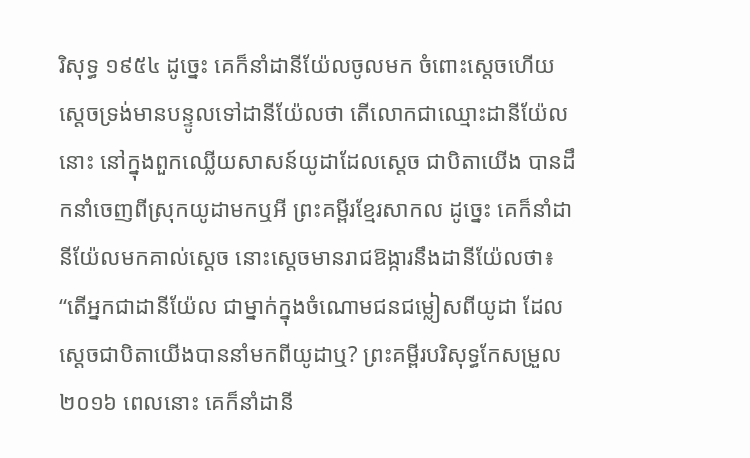រិសុទ្ធ ១៩៥៤ ដូច្នេះ គេក៏នាំដានីយ៉ែលចូលមក ចំពោះស្តេចហើយស្តេចទ្រង់មានបន្ទូលទៅដានីយ៉ែលថា តើលោកជាឈ្មោះដានីយ៉ែលនោះ នៅក្នុងពួកឈ្លើយសាសន៍យូដាដែលស្តេច ជាបិតាយើង បានដឹកនាំចេញពីស្រុកយូដាមកឬអី ព្រះគម្ពីរខ្មែរសាកល ដូច្នេះ គេក៏នាំដានីយ៉ែលមកគាល់ស្ដេច នោះស្ដេចមានរាជឱង្ការនឹងដានីយ៉ែលថា៖ “តើអ្នកជាដានីយ៉ែល ជាម្នាក់ក្នុងចំណោមជនជម្លៀសពីយូដា ដែលស្ដេចជាបិតាយើងបាននាំមកពីយូដាឬ? ព្រះគម្ពីរបរិសុទ្ធកែសម្រួល ២០១៦ ពេលនោះ គេក៏នាំដានី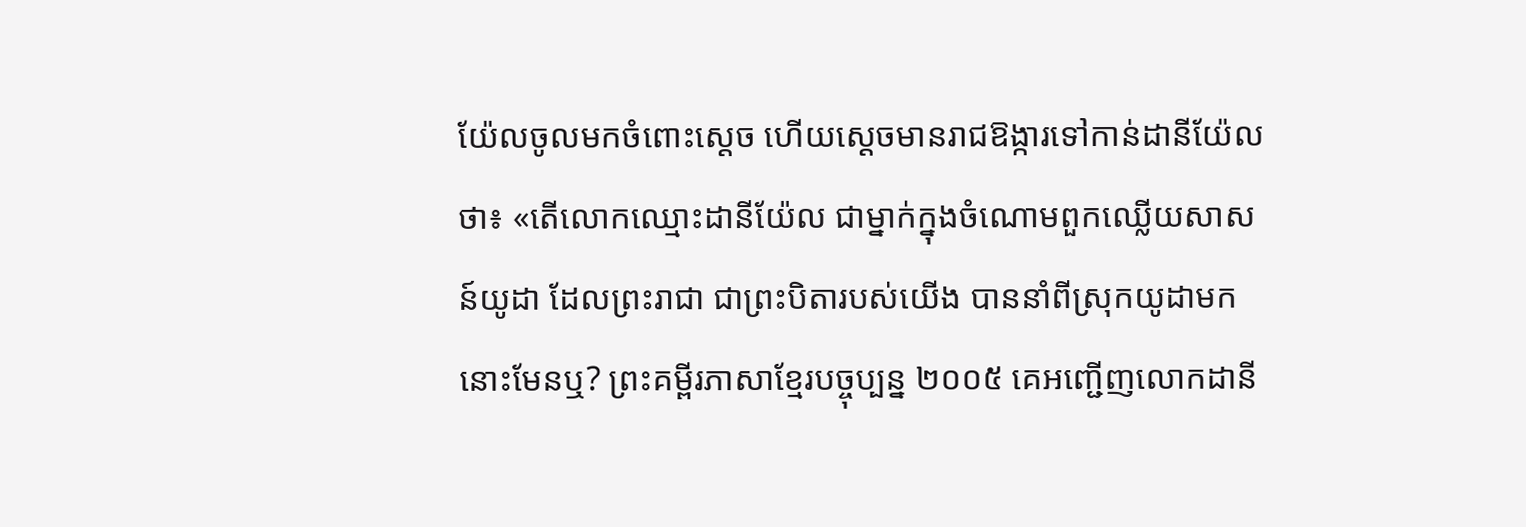យ៉ែលចូលមកចំពោះស្តេច ហើយស្ដេចមានរាជឱង្ការទៅកាន់ដានីយ៉ែលថា៖ «តើលោកឈ្មោះដានីយ៉ែល ជាម្នាក់ក្នុងចំណោមពួកឈ្លើយសាសន៍យូដា ដែលព្រះរាជា ជាព្រះបិតារបស់យើង បាននាំពីស្រុកយូដាមកនោះមែនឬ? ព្រះគម្ពីរភាសាខ្មែរបច្ចុប្បន្ន ២០០៥ គេអញ្ជើញលោកដានី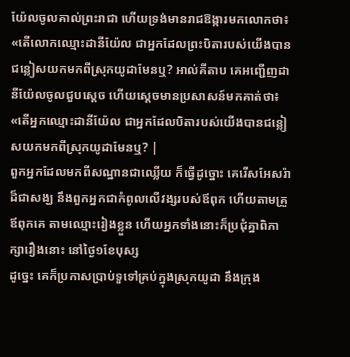យ៉ែលចូលគាល់ព្រះរាជា ហើយទ្រង់មានរាជឱង្ការមកលោកថា៖ «តើលោកឈ្មោះដានីយ៉ែល ជាអ្នកដែលព្រះបិតារបស់យើងបានជន្លៀសយកមកពីស្រុកយូដាមែនឬ? អាល់គីតាប គេអញ្ជើញដានីយ៉ែលចូលជួបស្តេច ហើយស្តេចមានប្រសាសន៍មកគាត់ថា៖ «តើអ្នកឈ្មោះដានីយ៉ែល ជាអ្នកដែលបិតារបស់យើងបានជន្លៀសយកមកពីស្រុកយូដាមែនឬ? |
ពួកអ្នកដែលមកពីសណ្ឋានជាឈ្លើយ ក៏ធ្វើដូច្នោះ គេរើសអែសរ៉ាដ៏ជាសង្ឃ នឹងពួកអ្នកជាកំពូលលើវង្សរបស់ឪពុក ហើយតាមគ្រួឪពុកគេ តាមឈ្មោះរៀងខ្លួន ហើយអ្នកទាំងនោះក៏ប្រជុំគ្នាពិភាក្សារឿងនោះ នៅថ្ងៃ១ខែបុស្ស
ដូច្នេះ គេក៏ប្រកាសប្រាប់ទួទៅគ្រប់ក្នុងស្រុកយូដា នឹងក្រុង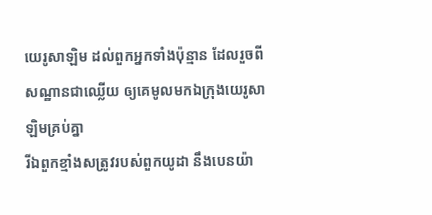យេរូសាឡិម ដល់ពួកអ្នកទាំងប៉ុន្មាន ដែលរួចពីសណ្ឋានជាឈ្លើយ ឲ្យគេមូលមកឯក្រុងយេរូសាឡិមគ្រប់គ្នា
រីឯពួកខ្មាំងសត្រូវរបស់ពួកយូដា នឹងបេនយ៉ា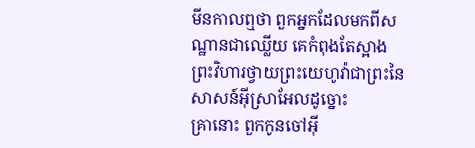មីនកាលឮថា ពួកអ្នកដែលមកពីសណ្ឋានជាឈ្លើយ គេកំពុងតែស្អាងព្រះវិហារថ្វាយព្រះយេហូវ៉ាជាព្រះនៃសាសន៍អ៊ីស្រាអែលដូច្នោះ
គ្រានោះ ពួកកូនចៅអ៊ី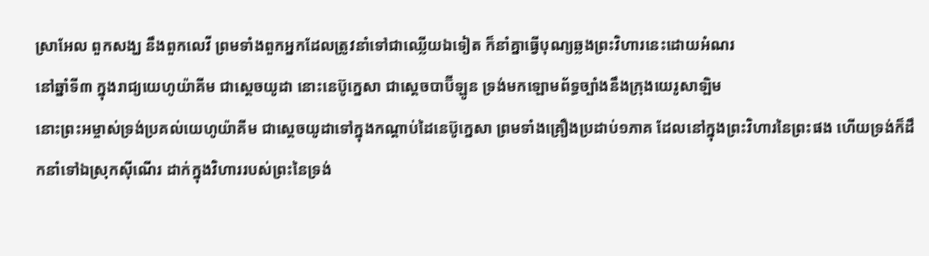ស្រាអែល ពួកសង្ឃ នឹងពួកលេវី ព្រមទាំងពួកអ្នកដែលត្រូវនាំទៅជាឈ្លើយឯទៀត ក៏នាំគ្នាធ្វើបុណ្យឆ្លងព្រះវិហារនេះដោយអំណរ
នៅឆ្នាំទី៣ ក្នុងរាជ្យយេហូយ៉ាគីម ជាស្តេចយូដា នោះនេប៊ូក្នេសា ជាស្តេចបាប៊ីឡូន ទ្រង់មកឡោមព័ទ្ធច្បាំងនឹងក្រុងយេរូសាឡិម
នោះព្រះអម្ចាស់ទ្រង់ប្រគល់យេហូយ៉ាគីម ជាស្តេចយូដាទៅក្នុងកណ្តាប់ដៃនេប៊ូក្នេសា ព្រមទាំងគ្រឿងប្រដាប់១ភាគ ដែលនៅក្នុងព្រះវិហារនៃព្រះផង ហើយទ្រង់ក៏ដឹកនាំទៅឯស្រុកស៊ីណើរ ដាក់ក្នុងវិហាររបស់ព្រះនៃទ្រង់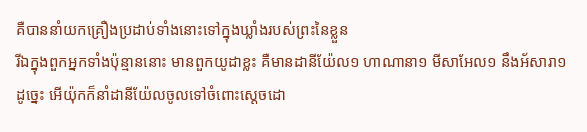គឺបាននាំយកគ្រឿងប្រដាប់ទាំងនោះទៅក្នុងឃ្លាំងរបស់ព្រះនៃខ្លួន
រីឯក្នុងពួកអ្នកទាំងប៉ុន្មាននោះ មានពួកយូដាខ្លះ គឺមានដានីយ៉ែល១ ហាណានា១ មីសាអែល១ នឹងអ័សារា១
ដូច្នេះ អើយ៉ុកក៏នាំដានីយ៉ែលចូលទៅចំពោះស្តេចដោ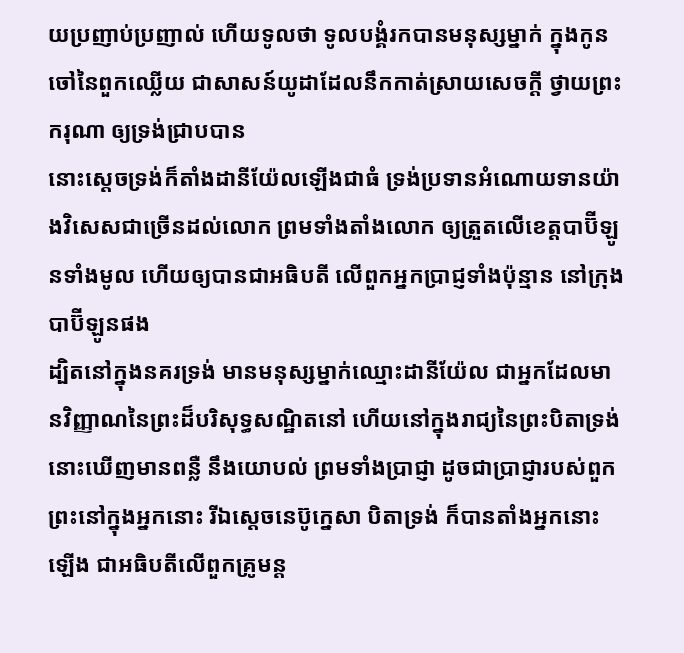យប្រញាប់ប្រញាល់ ហើយទូលថា ទូលបង្គំរកបានមនុស្សម្នាក់ ក្នុងកូនចៅនៃពួកឈ្លើយ ជាសាសន៍យូដាដែលនឹកកាត់ស្រាយសេចក្ដី ថ្វាយព្រះករុណា ឲ្យទ្រង់ជ្រាបបាន
នោះស្តេចទ្រង់ក៏តាំងដានីយ៉ែលឡើងជាធំ ទ្រង់ប្រទានអំណោយទានយ៉ាងវិសេសជាច្រើនដល់លោក ព្រមទាំងតាំងលោក ឲ្យត្រួតលើខេត្តបាប៊ីឡូនទាំងមូល ហើយឲ្យបានជាអធិបតី លើពួកអ្នកប្រាជ្ញទាំងប៉ុន្មាន នៅក្រុងបាប៊ីឡូនផង
ដ្បិតនៅក្នុងនគរទ្រង់ មានមនុស្សម្នាក់ឈ្មោះដានីយ៉ែល ជាអ្នកដែលមានវិញ្ញាណនៃព្រះដ៏បរិសុទ្ធសណ្ឋិតនៅ ហើយនៅក្នុងរាជ្យនៃព្រះបិតាទ្រង់ នោះឃើញមានពន្លឺ នឹងយោបល់ ព្រមទាំងប្រាជ្ញា ដូចជាប្រាជ្ញារបស់ពួកព្រះនៅក្នុងអ្នកនោះ រីឯស្តេចនេប៊ូក្នេសា បិតាទ្រង់ ក៏បានតាំងអ្នកនោះឡើង ជាអធិបតីលើពួកគ្រូមន្ត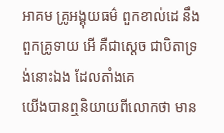អាគម គ្រូអង្គុយធម៌ ពួកខាល់ដេ នឹងពួកគ្រូទាយ អើ គឺជាស្តេច ជាបិតាទ្រង់នោះឯង ដែលតាំងគេ
យើងបានឮនិយាយពីលោកថា មាន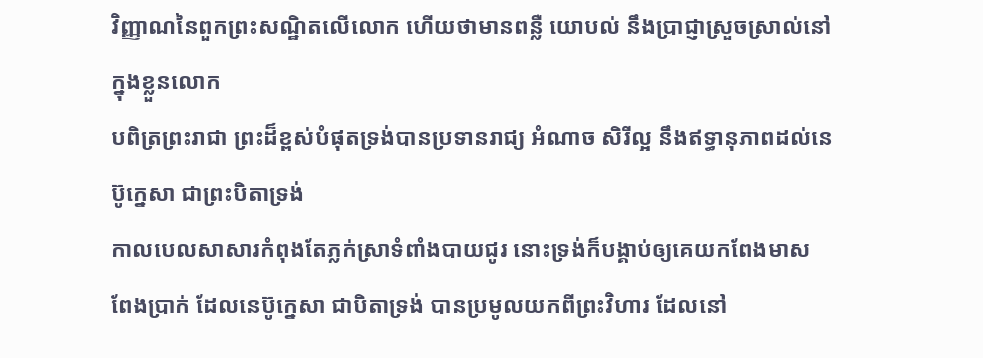វិញ្ញាណនៃពួកព្រះសណ្ឋិតលើលោក ហើយថាមានពន្លឺ យោបល់ នឹងប្រាជ្ញាស្រួចស្រាល់នៅក្នុងខ្លួនលោក
បពិត្រព្រះរាជា ព្រះដ៏ខ្ពស់បំផុតទ្រង់បានប្រទានរាជ្យ អំណាច សិរីល្អ នឹងឥទ្ធានុភាពដល់នេប៊ូក្នេសា ជាព្រះបិតាទ្រង់
កាលបេលសាសារកំពុងតែភ្លក់ស្រាទំពាំងបាយជូរ នោះទ្រង់ក៏បង្គាប់ឲ្យគេយកពែងមាស ពែងប្រាក់ ដែលនេប៊ូក្នេសា ជាបិតាទ្រង់ បានប្រមូលយកពីព្រះវិហារ ដែលនៅ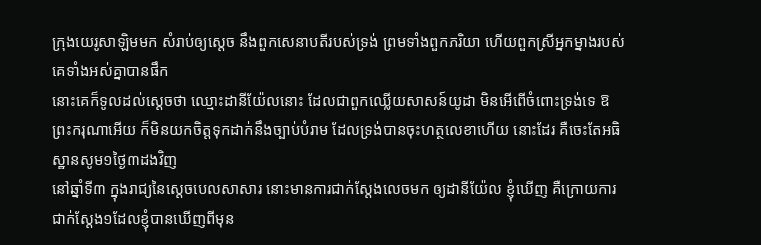ក្រុងយេរូសាឡិមមក សំរាប់ឲ្យស្តេច នឹងពួកសេនាបតីរបស់ទ្រង់ ព្រមទាំងពួកភរិយា ហើយពួកស្រីអ្នកម្នាងរបស់គេទាំងអស់គ្នាបានផឹក
នោះគេក៏ទូលដល់ស្តេចថា ឈ្មោះដានីយ៉ែលនោះ ដែលជាពួកឈ្លើយសាសន៍យូដា មិនអើពើចំពោះទ្រង់ទេ ឱព្រះករុណាអើយ ក៏មិនយកចិត្តទុកដាក់នឹងច្បាប់បំរាម ដែលទ្រង់បានចុះហត្ថលេខាហើយ នោះដែរ គឺចេះតែអធិស្ឋានសូម១ថ្ងៃ៣ដងវិញ
នៅឆ្នាំទី៣ ក្នុងរាជ្យនៃស្តេចបេលសាសារ នោះមានការជាក់ស្តែងលេចមក ឲ្យដានីយ៉ែល ខ្ញុំឃើញ គឺក្រោយការជាក់ស្តែង១ដែលខ្ញុំបានឃើញពីមុន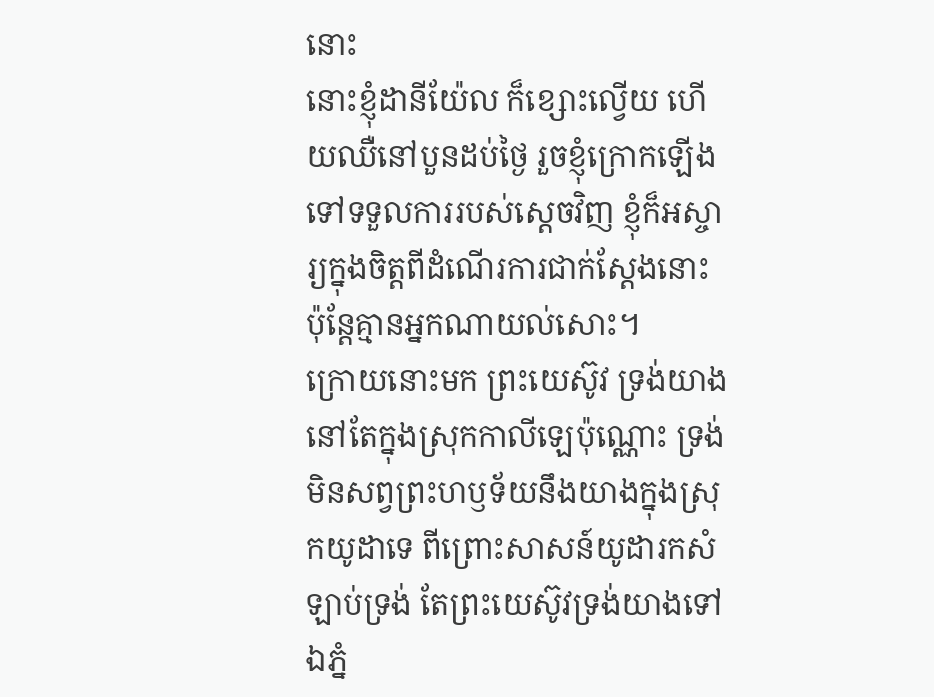នោះ
នោះខ្ញុំដានីយ៉ែល ក៏ខ្សោះល្វើយ ហើយឈឺនៅបួនដប់ថ្ងៃ រួចខ្ញុំក្រោកឡើងទៅទទួលការរបស់ស្តេចវិញ ខ្ញុំក៏អស្ចារ្យក្នុងចិត្តពីដំណើរការជាក់ស្តែងនោះ ប៉ុន្តែគ្មានអ្នកណាយល់សោះ។
ក្រោយនោះមក ព្រះយេស៊ូវ ទ្រង់យាងនៅតែក្នុងស្រុកកាលីឡេប៉ុណ្ណោះ ទ្រង់មិនសព្វព្រះហឫទ័យនឹងយាងក្នុងស្រុកយូដាទេ ពីព្រោះសាសន៍យូដារកសំឡាប់ទ្រង់ តែព្រះយេស៊ូវទ្រង់យាងទៅឯភ្នំ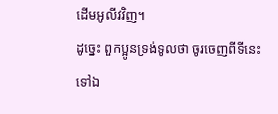ដើមអូលីវវិញ។
ដូច្នេះ ពួកប្អូនទ្រង់ទូលថា ចូរចេញពីទីនេះទៅឯ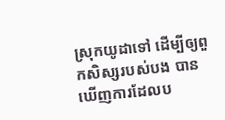ស្រុកយូដាទៅ ដើម្បីឲ្យពួកសិស្សរបស់បង បានឃើញការដែលប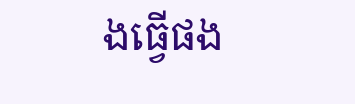ងធ្វើផង